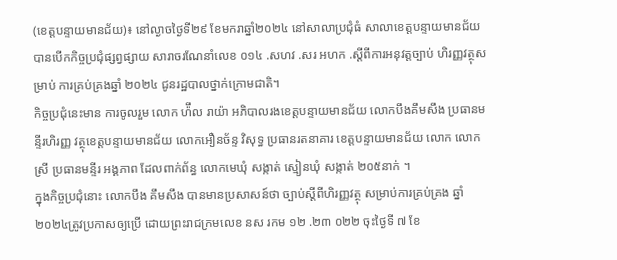(ខេត្តបន្ទាយមានជ័យ)៖ នៅល្ងាចថ្ងៃទី២៩ ខែមករាឆ្នាំ២០២៤ នៅសាលាប្រជុំធំ សាលាខេត្តបន្ទាយមានជ័យ បានបើកកិច្ចប្រជុំផ្សព្វផ្សាយ សារាចរណែនាំលេខ ០១៤ .សហវ .សរ អហក .ស្តីពីការអនុវត្តច្បាប់ ហិរញ្ញវត្ថុសម្រាប់ ការគ្រប់គ្រងឆ្នាំ ២០២៤ ជូនរដ្ឋបាលថ្នាក់ក្រោមជាតិ។
កិច្ចប្រជុំនេះមាន ការចូលរួម លោក ហ៉ឹល រាយ៉ា អភិបាលរងខេត្តបន្ទាយមានជ័យ លោកបឹងគឹមសឹង ប្រធានមន្ទីរហិរញ្ញ វត្ថុខេត្តបន្ទាយមានជ័យ លោកអឿនច័ន្ទ វិសុទ្ធ ប្រធានរតនាគារ ខេត្តបន្ទាយមានជ័យ លោក លោកស្រី ប្រធានមន្ទីរ អង្គភាព ដែលពាក់ព័ន្ធ លោកមេឃុំ សង្កាត់ ស្មៀនឃុំ សង្កាត់ ២០៥នាក់ ។
ក្នុងកិច្ចប្រជុំនោះ លោកបឹង គឹមសឹង បានមានប្រសាសន៍ថា ច្បាប់ស្ដីពីហិរញ្ញវត្ថុ សម្រាប់ការគ្រប់គ្រង ឆ្នាំ ២០២៤ត្រូវប្រកាសឲ្យប្រើ ដោយព្រះរាជក្រមលេខ នស រកម ១២ .២៣ ០២២ ចុះថ្ងៃទី ៧ ខែ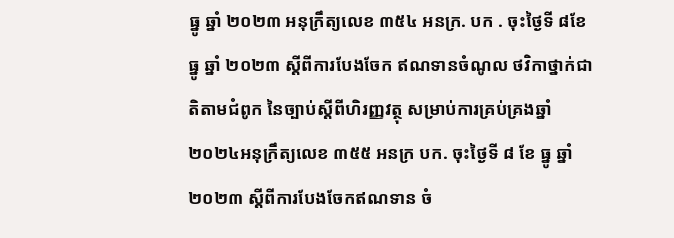ធ្នូ ឆ្នាំ ២០២៣ អនុក្រឹត្យលេខ ៣៥៤ អនក្រ. បក . ចុះថ្ងៃទី ៨ខែ ធ្នូ ឆ្នាំ ២០២៣ ស្តីពីការបែងចែក ឥណទានចំណូល ថវិកាថ្នាក់ជាតិតាមជំពូក នៃច្បាប់ស្ដីពីហិរញ្ញវត្ថុ សម្រាប់ការគ្រប់គ្រងឆ្នាំ ២០២៤អនុក្រឹត្យលេខ ៣៥៥ អនក្រ បក. ចុះថ្ងៃទី ៨ ខែ ធ្នូ ឆ្នាំ ២០២៣ ស្ដីពីការបែងចែកឥណទាន ចំ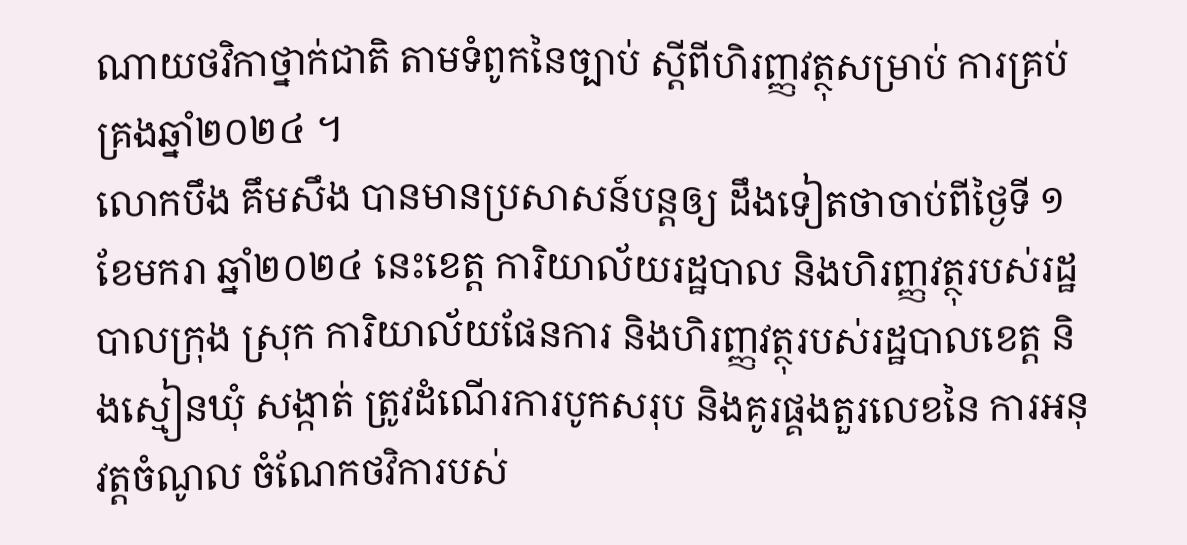ណាយថវិកាថ្នាក់ជាតិ តាមទំពូកនៃច្បាប់ ស្ដីពីហិរញ្ញវត្ថុសម្រាប់ ការគ្រប់គ្រងឆ្នាំ២០២៤ ។
លោកបឹង គឹមសឹង បានមានប្រសាសន៍បន្តឲ្យ ដឹងទៀតថាចាប់ពីថ្ងៃទី ១ ខែមករា ឆ្នាំ២០២៤ នេះខេត្ត ការិយាល័យរដ្ឋបាល និងហិរញ្ញវត្ថុរបស់រដ្ឋបាលក្រុង ស្រុក ការិយាល័យផែនការ និងហិរញ្ញវត្ថុរបស់រដ្ឋបាលខេត្ត និងស្មៀនឃុំ សង្កាត់ ត្រូវដំណើរការបូកសរុប និងគូរផ្គងតួរលេខនៃ ការអនុវត្តចំណូល ចំណែកថវិការបស់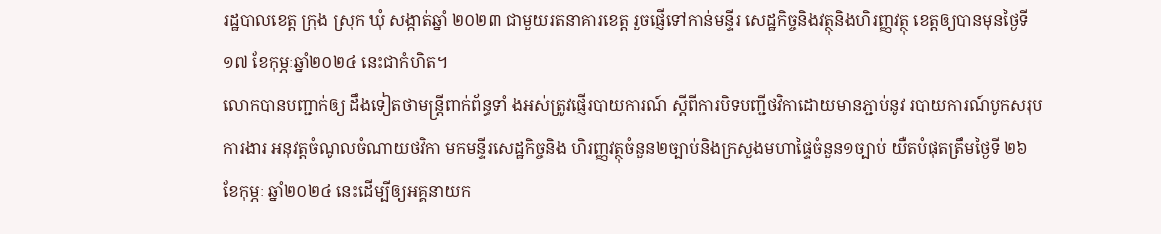រដ្ឋបាលខេត្ត ក្រុង ស្រុក ឃុំ សង្កាត់ឆ្នាំ ២០២៣ ជាមួយរតនាគារខេត្ត រួចផ្ញើទៅកាន់មន្ទីរ សេដ្ឋកិច្ចនិងវត្ថុនិងហិរញ្ញវត្ថុ ខេត្តឲ្យបានមុនថ្ងៃទី ១៧ ខែកុម្ភៈឆ្នាំ២០២៤ នេះជាកំហិត។
លោកបានបញ្ជាក់ឲ្យ ដឹងទៀតថាមន្ត្រីពាក់ព័ន្ធទាំ ងអស់ត្រូវផ្ញើរបាយការណ៍ ស្តីពីការបិទបញ្ជីថវិកាដោយមានភ្ជាប់នូវ របាយការណ៍បូកសរុបការងារ អនុវត្តចំណូលចំណាយថវិកា មកមន្ទីរសេដ្ឋកិច្ចនិង ហិរញ្ញវត្ថុចំនួន២ច្បាប់និងក្រសួងមហាផ្ទៃចំនួន១ច្បាប់ យឺតបំផុតត្រឹមថ្ងៃទី ២៦ ខែកុម្ភៈ ឆ្នាំ២០២៤ នេះដើម្បីឲ្យអគ្គនាយក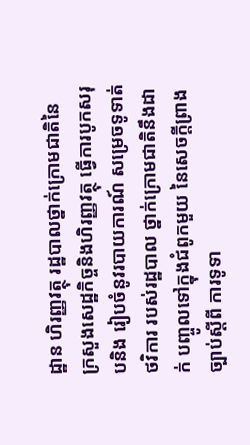ដ្ឋាន ហិរញ្ញវត្ថុ រដ្ឋបាលថ្នាក់ក្រោមជាតិនៃ ក្រសួងសេដ្ឋកិច្ចនិងហិរញ្ញវត្ថុ ធ្វើការបូកសរុបនិង រៀបចំនូវរបាយការណ៍ សម្រេចទូទាត់ថវិការ របស់រដ្ឋបាល ថ្នាក់ក្រោមជាតិនឹងដាក់ បញ្ចូលទៅក្នុងជំពូកមួយ នៃសេចក្តីព្រាងច្បាប់ស្ដីពី ការទូទា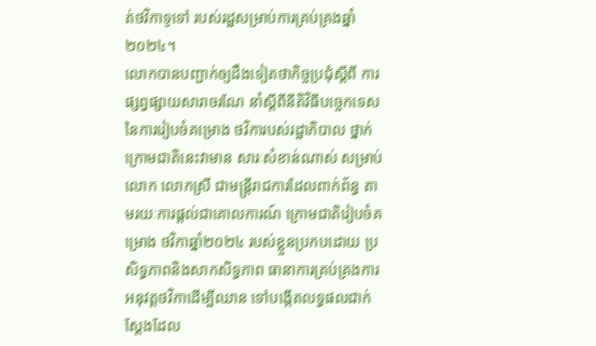ត់ថវិកាទូទៅ របស់រដ្ឋសម្រាប់ការគ្រប់គ្រងឆ្នាំ២០២៤។
លោកបានបញ្ជាក់ឲ្យដឹងទៀតថាកិច្ចប្រជុំស្ដីពី ការផ្សព្វផ្សាយសារាចរណែ នាំស្ដីពីនីតិវិធីបច្ចេកទេស នៃការរៀបចំគម្រោង ថវិការបស់រដ្ឋាភិបាល ថ្នាក់ក្រោមជាតិនេះវាមាន សារៈសំខាន់ណាស់ សម្រាប់លោក លោកស្រី ជាមន្ត្រីរាជការដែលពាក់ព័ន្ធ តាមរយៈការផ្តល់ជាគោលការណ៍ ក្រោមជាតិរៀបចំគម្រោង ថវិកាឆ្នាំ២០២៤ របស់ខ្លួនប្រកបដោយ ប្រសិទ្ធភាពនិងសាកសិទ្ធភាព ធានាការគ្រប់គ្រងការអនុវត្តថវិកាដើម្បីឈាន ទៅបង្កើតលទ្ធផលជាក់ ស្ដែងដែល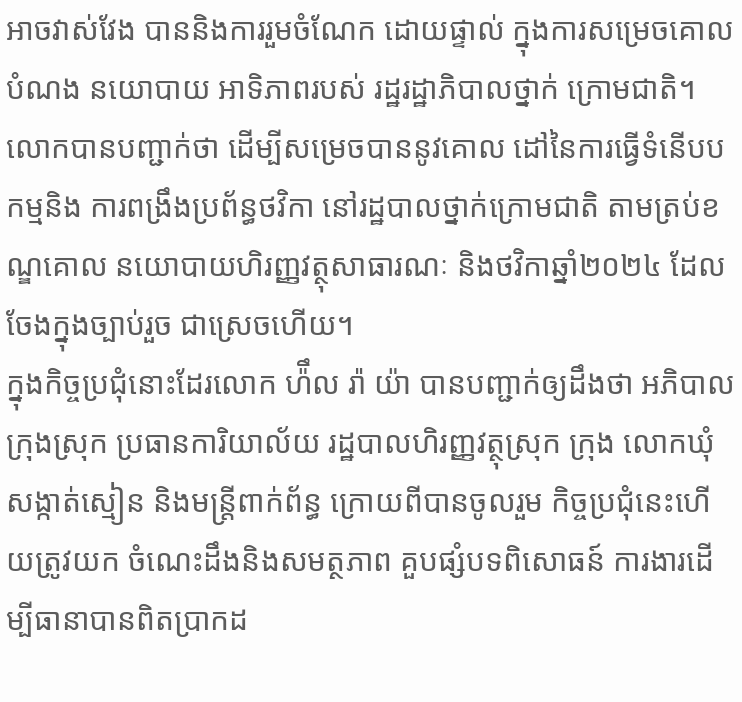អាចវាស់វែង បាននិងការរួមចំណែក ដោយផ្ទាល់ ក្នុងការសម្រេចគោលបំណង នយោបាយ អាទិភាពរបស់ រដ្ឋរដ្ឋាភិបាលថ្នាក់ ក្រោមជាតិ។
លោកបានបញ្ជាក់ថា ដើម្បីសម្រេចបាននូវគោល ដៅនៃការធ្វើទំនើបបកម្មនិង ការពង្រឹងប្រព័ន្ធថវិកា នៅរដ្ឋបាលថ្នាក់ក្រោមជាតិ តាមត្រប់ខណ្ឌគោល នយោបាយហិរញ្ញវត្ថុសាធារណៈ និងថវិកាឆ្នាំ២០២៤ ដែលចែងក្នុងច្បាប់រួច ជាស្រេចហើយ។
ក្នុងកិច្ចប្រជុំនោះដែរលោក ហ៉ឹល រ៉ា យ៉ា បានបញ្ជាក់ឲ្យដឹងថា អភិបាលក្រុងស្រុក ប្រធានការិយាល័យ រដ្ឋបាលហិរញ្ញវត្ថុស្រុក ក្រុង លោកឃុំ សង្កាត់ស្មៀន និងមន្ត្រីពាក់ព័ន្ធ ក្រោយពីបានចូលរួម កិច្ចប្រជុំនេះហើយត្រូវយក ចំណេះដឹងនិងសមត្ថភាព គួបផ្សំបទពិសោធន៍ ការងារដើម្បីធានាបានពិតប្រាកដ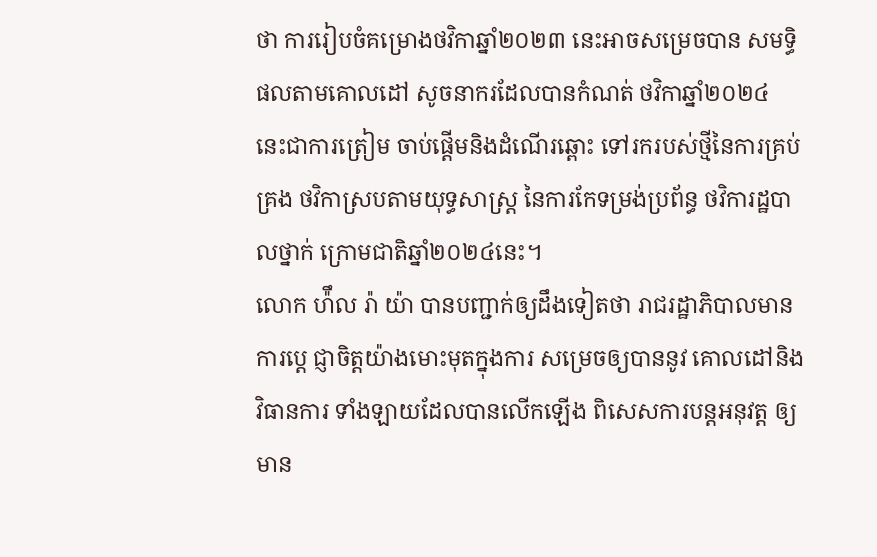ថា ការរៀបចំគម្រោងថវិកាឆ្នាំ២០២៣ នេះអាចសម្រេចបាន សមទ្ធិផលតាមគោលដៅ សូចនាករដែលបានកំណត់ ថវិកាឆ្នាំ២០២៤ នេះជាការត្រៀម ចាប់ផ្ដើមនិងដំណើរឆ្ពោះ ទៅរករបស់ថ្មីនៃការគ្រប់គ្រង ថវិកាស្របតាមយុទ្ធសាស្ត្រ នៃការកែទម្រង់ប្រព័ន្ធ ថវិការដ្ឋបាលថ្នាក់ ក្រោមជាតិឆ្នាំ២០២៤នេះ។
លោក ហ៉ឹល រ៉ា យ៉ា បានបញ្ជាក់ឲ្យដឹងទៀតថា រាជរដ្ឋាភិបាលមានការប្ដេ ជ្ញាចិត្តយ៉ាងមោះមុតក្នុងការ សម្រេចឲ្យបាននូវ គោលដៅនិងវិធានការ ទាំងឡាយដែលបានលើកឡើង ពិសេសការបន្តអនុវត្ត ឲ្យមាន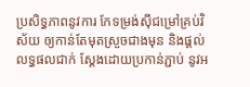ប្រសិទ្ធភាពនូវការ កែទម្រង់ស៊ីជម្រៅគ្រប់វិស័យ ឲ្យកាន់តែមុតស្រួចជាងមុន និងផ្ដល់លទ្ធផលជាក់ ស្ដែងដោយប្រកាន់ភ្ជាប់ នូវអ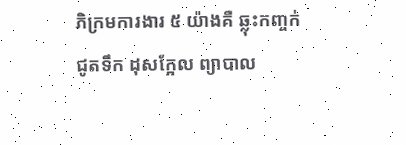ភិក្រមការងារ ៥ យ៉ាងគឺ ឆ្លុះកញ្ចក់ ជូតទឹក ដុសក្អែល ព្យាបាល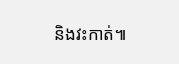និងវះកាត់៕